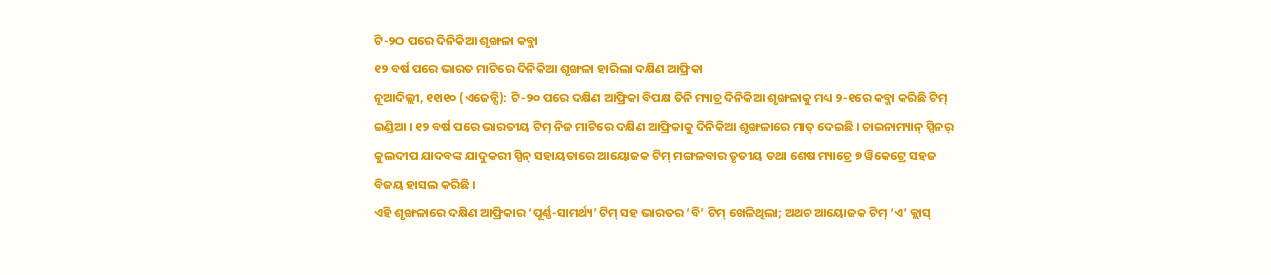ଟି-୨ଠ ପରେ ଦିନିକିଆ ଶୃଙ୍ଖଳା କବ୍ଜା
୧୨ ବର୍ଷ ପରେ ଭାରତ ମାଟିରେ ଦିନିକିଆ ଶୃଙ୍ଖଳା ହାରିଲା ଦକ୍ଷିଣ ଆଫ୍ରିକା
ନୂଆଦିଲ୍ଲୀ, ୧୧ା୧୦ (ଏଜେନ୍ସି): ଟି-୨୦ ପରେ ଦକ୍ଷିଣ ଆଫ୍ରିକା ବିପକ୍ଷ ତିନି ମ୍ୟାଚ୍ର ଦିନିକିଆ ଶୃଙ୍ଖଳାକୁ ମଧ୍ୟ ୨-୧ରେ କବ୍ଜା କରିଛି ଟିମ୍ ଇଣ୍ଡିଆ । ୧୨ ବର୍ଷ ପରେ ଭାରତୀୟ ଟିମ୍ ନିଜ ମାଟିରେ ଦକ୍ଷିଣ ଆଫ୍ରିକାକୁ ଦିନିକିଆ ଶୃଙ୍ଖଳାରେ ମାତ୍ ଦେଇଛି । ଚାଇନାମ୍ୟାନ୍ ସ୍ପିନର୍ କୁଲଦୀପ ଯାଦବଙ୍କ ଯାଦୁକରୀ ସ୍ପିନ୍ ସହାୟତାରେ ଆୟୋଜକ ଟିମ୍ ମଙ୍ଗଳବାର ତୃତୀୟ ତଥା ଶେଷ ମ୍ୟାଚ୍ରେ ୭ ୱିକେଟ୍ରେ ସହଜ ବିଜୟ ହାସଲ କରିଛି ।
ଏହି ଶୃଙ୍ଖଳାରେ ଦକ୍ଷିଣ ଆଫ୍ରିକାର ‘ପୂର୍ଣ୍ଣ-ସାମର୍ଥ୍ୟ’ ଟିମ୍ ସହ ଭାରତର ‘ବି’ ଟିମ୍ ଖେଳିଥିଲା; ଅଥଚ ଆୟୋଜକ ଟିମ୍ ‘ଏ’ କ୍ଲାସ୍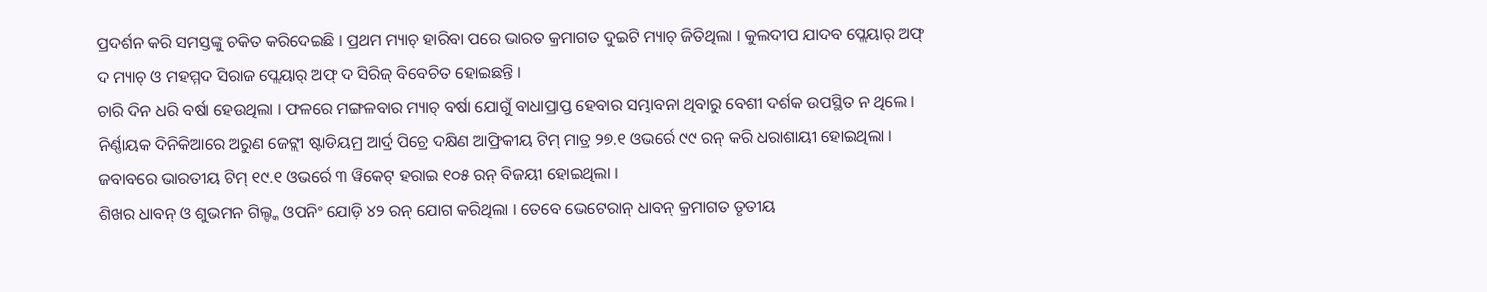ପ୍ରଦର୍ଶନ କରି ସମସ୍ତଙ୍କୁ ଚକିତ କରିଦେଇଛି । ପ୍ରଥମ ମ୍ୟାଚ୍ ହାରିବା ପରେ ଭାରତ କ୍ରମାଗତ ଦୁଇଟି ମ୍ୟାଚ୍ ଜିତିଥିଲା । କୁଲଦୀପ ଯାଦବ ପ୍ଲେୟାର୍ ଅଫ୍ ଦ ମ୍ୟାଚ୍ ଓ ମହମ୍ମଦ ସିରାଜ ପ୍ଲେୟାର୍ ଅଫ୍ ଦ ସିରିଜ୍ ବିବେଚିତ ହୋଇଛନ୍ତି ।
ଚାରି ଦିନ ଧରି ବର୍ଷା ହେଉଥିଲା । ଫଳରେ ମଙ୍ଗଳବାର ମ୍ୟାଚ୍ ବର୍ଷା ଯୋଗୁଁ ବାଧାପ୍ରାପ୍ତ ହେବାର ସମ୍ଭାବନା ଥିବାରୁ ବେଶୀ ଦର୍ଶକ ଉପସ୍ଥିତ ନ ଥିଲେ । ନିର୍ଣ୍ଣାୟକ ଦିନିକିଆରେ ଅରୁଣ ଜେଟ୍ଲୀ ଷ୍ଟାଡିୟମ୍ର ଆର୍ଦ୍ର ପିଚ୍ରେ ଦକ୍ଷିଣ ଆଫ୍ରିକୀୟ ଟିମ୍ ମାତ୍ର ୨୭.୧ ଓଭର୍ରେ ୯୯ ରନ୍ କରି ଧରାଶାୟୀ ହୋଇଥିଲା । ଜବାବରେ ଭାରତୀୟ ଟିମ୍ ୧୯.୧ ଓଭର୍ରେ ୩ ୱିକେଟ୍ ହରାଇ ୧୦୫ ରନ୍ ବିଜୟୀ ହୋଇଥିଲା ।
ଶିଖର ଧାବନ୍ ଓ ଶୁଭମନ ଗିଲ୍ଙ୍କ ଓପନିଂ ଯୋଡ଼ି ୪୨ ରନ୍ ଯୋଗ କରିଥିଲା । ତେବେ ଭେଟେରାନ୍ ଧାବନ୍ କ୍ରମାଗତ ତୃତୀୟ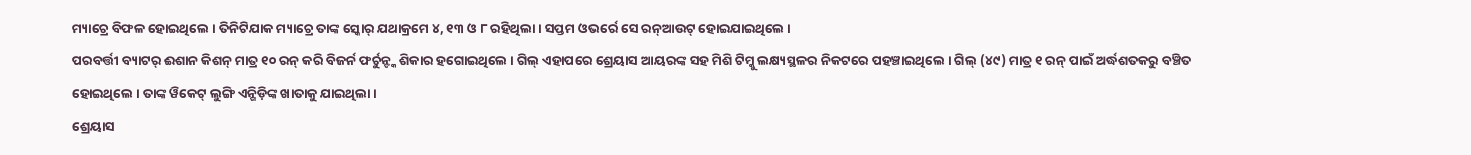ମ୍ୟାଚ୍ରେ ବିଫଳ ହୋଇଥିଲେ । ତିନିଟିଯାକ ମ୍ୟାଚ୍ରେ ତାଙ୍କ ସ୍କୋର୍ ଯଥାକ୍ରମେ ୪, ୧୩ ଓ ୮ ରହିଥିଲା । ସପ୍ତମ ଓଭର୍ରେ ସେ ରନ୍ଆଉଟ୍ ହୋଇଯାଇଥିଲେ ।
ପରବର୍ତ୍ତୀ ବ୍ୟାଟର୍ ଈଶାନ କିଶନ୍ ମାତ୍ର ୧୦ ରନ୍ କରି ବିଜର୍ନ ଫର୍ଚୁନ୍ଙ୍କ ଶିକାର ହଗୋଇଥିଲେ । ଗିଲ୍ ଏହାପରେ ଶ୍ରେୟାସ ଆୟରଙ୍କ ସହ ମିଶି ଟିମ୍କୁ ଲକ୍ଷ୍ୟସ୍ଥଳର ନିକଟରେ ପହଞ୍ଚାଇଥିଲେ । ଗିଲ୍ (୪୯) ମାତ୍ର ୧ ରନ୍ ପାଇଁ ଅର୍ଦ୍ଧଶତକରୁ ବଞ୍ଚିତ ହୋଇଥିଲେ । ତାଙ୍କ ୱିକେଟ୍ ଲୁଙ୍ଗି ଏନ୍ଗିଡ଼ିଙ୍କ ଖାତାକୁ ଯାଇଥିଲା ।
ଶ୍ରେୟାସ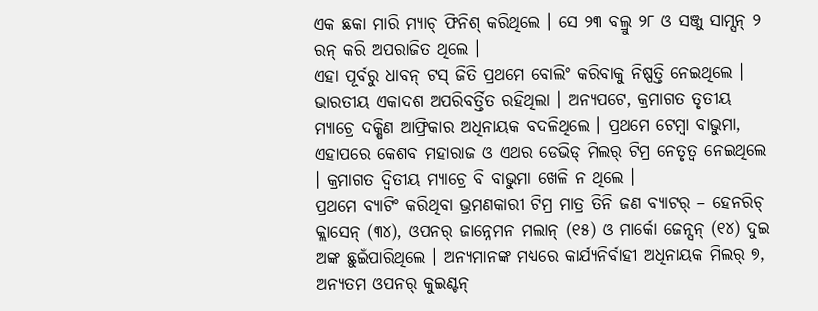ଏକ ଛକା ମାରି ମ୍ୟାଚ୍ ଫିନିଶ୍ କରିଥିଲେ । ସେ ୨୩ ବଲ୍ରୁ ୨୮ ଓ ସଞ୍ଜୁ ସାମ୍ସନ୍ ୨ ରନ୍ କରି ଅପରାଜିତ ଥିଲେ ।
ଏହା ପୂର୍ବରୁ ଧାବନ୍ ଟସ୍ ଜିତି ପ୍ରଥମେ ବୋଲିଂ କରିବାକୁ ନିଷ୍ପତ୍ତି ନେଇଥିଲେ । ଭାରତୀୟ ଏକାଦଶ ଅପରିବର୍ତ୍ତିତ ରହିଥିଲା । ଅନ୍ୟପଟେ, କ୍ରମାଗତ ତୃତୀୟ ମ୍ୟାଚ୍ରେ ଦକ୍ଷିଣ ଆଫ୍ରିକାର ଅଧିନାୟକ ବଦଳିଥିଲେ । ପ୍ରଥମେ ଟେମ୍ବା ବାଭୁମା, ଏହାପରେ କେଶବ ମହାରାଜ ଓ ଏଥର ଡେଭିଡ୍ ମିଲର୍ ଟିମ୍ର ନେତୃତ୍ୱ ନେଇଥିଲେ । କ୍ରମାଗତ ଦ୍ୱିତୀୟ ମ୍ୟାଚ୍ରେ ବି ବାଭୁମା ଖେଳି ନ ଥିଲେ ।
ପ୍ରଥମେ ବ୍ୟାଟିଂ କରିଥିବା ଭ୍ରମଣକାରୀ ଟିମ୍ର ମାତ୍ର ତିନି ଜଣ ବ୍ୟାଟର୍ – ହେନରିଚ୍ କ୍ଲାସେନ୍ (୩୪), ଓପନର୍ ଜାନ୍ନେମନ ମଲାନ୍ (୧୫) ଓ ମାର୍କୋ ଜେନ୍ସନ୍ (୧୪) ଦୁଇ ଅଙ୍କ ଛୁଇଁପାରିଥିଲେ । ଅନ୍ୟମାନଙ୍କ ମଧ୍ୟରେ କାର୍ଯ୍ୟନିର୍ବାହୀ ଅଧିନାୟକ ମିଲର୍ ୭, ଅନ୍ୟତମ ଓପନର୍ କୁଇଣ୍ଟନ୍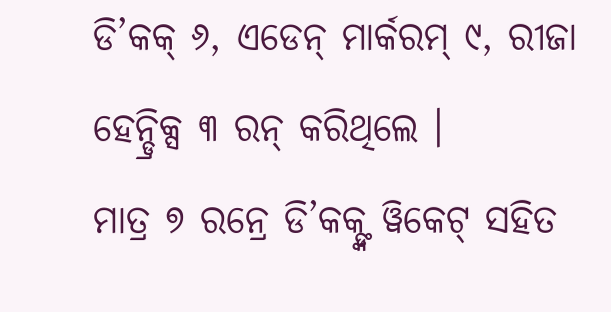ଡି’କକ୍ ୬, ଏଡେନ୍ ମାର୍କରମ୍ ୯, ରୀଜା ହେନ୍ଡ୍ରିକ୍ସ ୩ ରନ୍ କରିଥିଲେ ।
ମାତ୍ର ୭ ରନ୍ରେ ଡି’କକ୍ଙ୍କ ୱିକେଟ୍ ସହିତ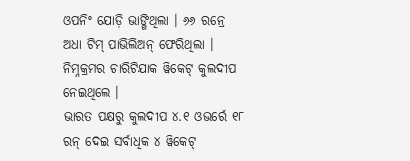ଓପନିଂ ଯୋଡ଼ି ଭାଙ୍ଗିଥିଲା । ୬୬ ରନ୍ରେ ଅଧା ଟିମ୍ ପାଭିଲିଅନ୍ ଫେରିଥିଲା । ନିମ୍ନକ୍ରମର ଚାରିଟିଯାକ ୱିକେଟ୍ କୁଲଦୀପ ନେଇଥିଲେ ।
ଭାରତ ପକ୍ଷରୁ କୁଲଦୀପ ୪.୧ ଓଭର୍ରେ ୧୮ ରନ୍ ଦେଇ ସର୍ବାଧିକ ୪ ୱିକେଟ୍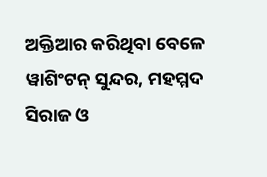ଅକ୍ତିଆର କରିଥିବା ବେଳେ ୱାଶିଂଟନ୍ ସୁନ୍ଦର, ମହମ୍ମଦ ସିରାଜ ଓ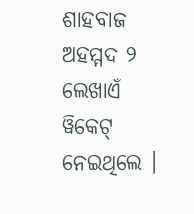ଶାହବାଜ ଅହମ୍ମଦ ୨ ଲେଖାଏଁ ୱିକେଟ୍ ନେଇଥିଲେ ।